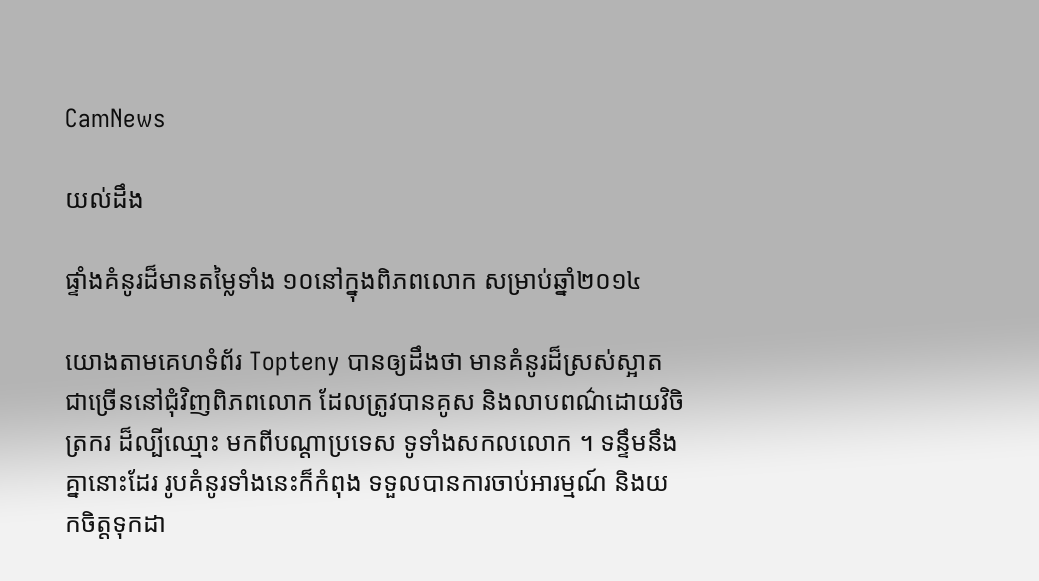CamNews

យល់ដឹង

ផ្ទាំងគំនូរដ៏មានតម្លៃទាំង ១០នៅក្នុងពិភពលោក សម្រាប់ឆ្នាំ២០១៤

យោងតាមគេហទំព័រ Topteny បានឲ្យដឹងថា មានគំនូរដ៏ស្រស់ស្អាត ជាច្រើននៅជុំវិញពិភពលោក ដែលត្រូវបានគូស និងលាបពណ៌ដោយវិចិត្រករ ដ៏ល្បីឈ្មោះ មកពីបណ្ដាប្រទេស ទូទាំងសកលលោក ។ ទន្ទឹមនឹងគ្នានោះដែរ រូបគំនូរទាំងនេះក៏កំពុង ទទួលបានការចាប់អារម្មណ៍ និងយកចិត្តទុកដា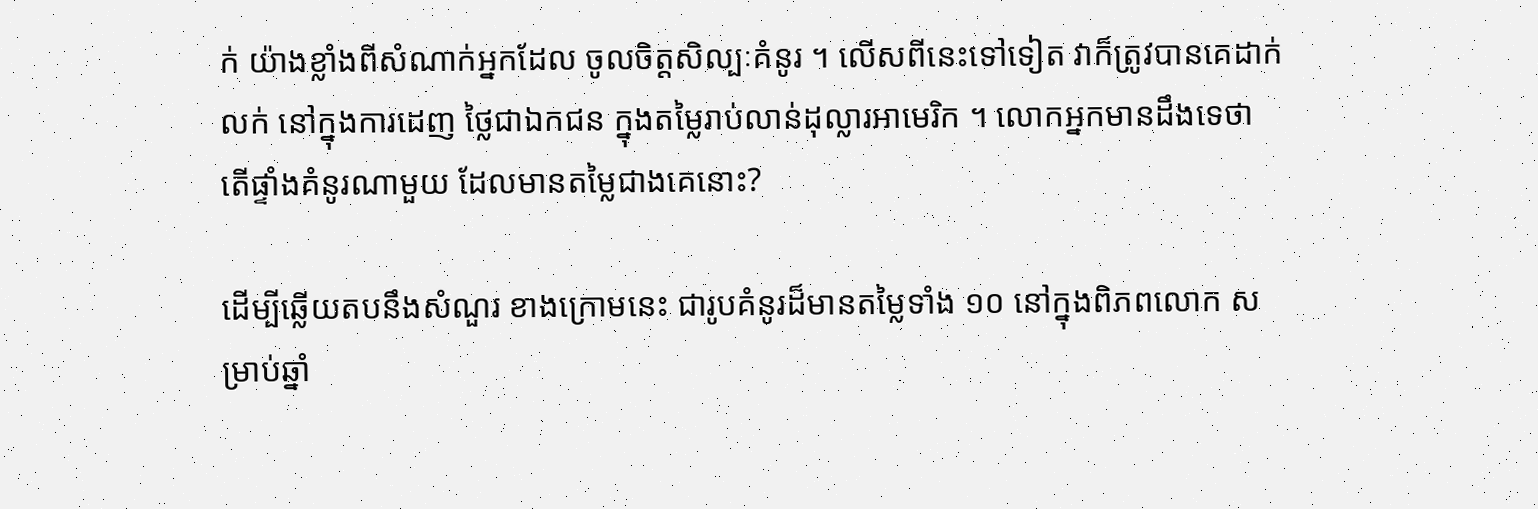ក់ យ៉ាងខ្លាំងពីសំណាក់អ្នកដែល ចូលចិត្តសិល្បៈគំនូរ ។ លើសពីនេះទៅទៀត វាក៏ត្រូវបានគេដាក់លក់ នៅក្នុងការដេញ ថ្លៃជាឯកជន ក្នុងតម្លៃរាប់លាន់ដុល្លារអាមេរិក ។ លោកអ្នកមានដឹងទេថា តើផ្ទាំងគំនូរណាមួយ ដែលមានតម្លៃជាងគេនោះ?

ដើម្បីឆ្លើយតបនឹងសំណួរ ខាងក្រោមនេះ ជារូបគំនូរដ៏មានតម្លៃទាំង ១០ នៅក្នុងពិភពលោក សម្រាប់ឆ្នាំ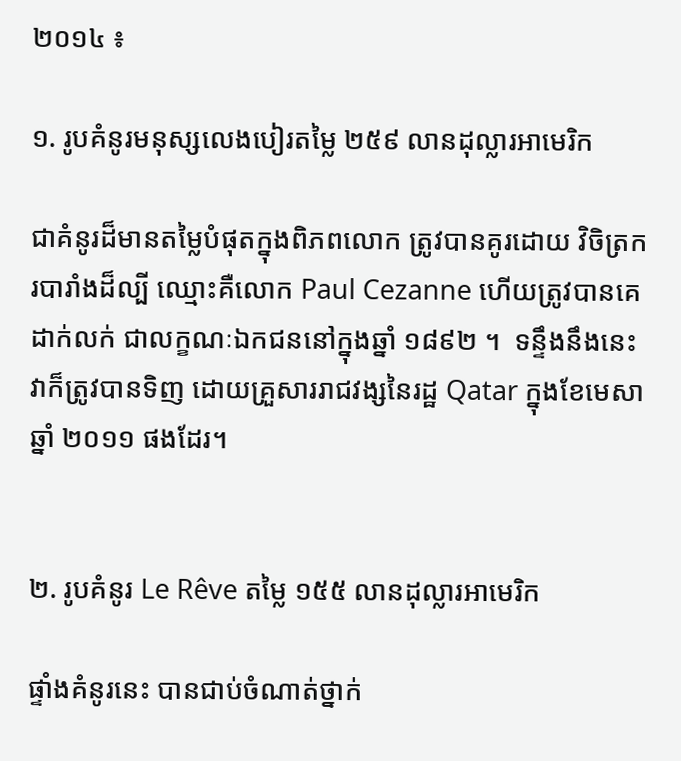២០១៤ ៖

១. រូបគំនូរមនុស្សលេងបៀរតម្លៃ ២៥៩ លានដុល្លារអាមេរិក

ជាគំនូរដ៏មានតម្លៃបំផុតក្នុងពិភពលោក ត្រូវបានគូរដោយ វិចិត្រករបារាំងដ៏ល្បី ឈ្មោះគឺលោក Paul Cezanne ហើយត្រូវបានគេដាក់លក់ ជាលក្ខណៈឯកជននៅក្នុងឆ្នាំ ១៨៩២ ។  ទន្ទឹងនឹងនេះ វាក៏ត្រូវបានទិញ ដោយគ្រួសាររាជវង្សនៃរដ្ឋ Qatar ក្នុងខែមេសា ឆ្នាំ ២០១១ ផងដែរ។


២. រូបគំនូរ Le Rêve តម្លៃ ១៥៥ លានដុល្លារអាមេរិក

ផ្ទាំងគំនូរនេះ បានជាប់ចំណាត់ថ្នាក់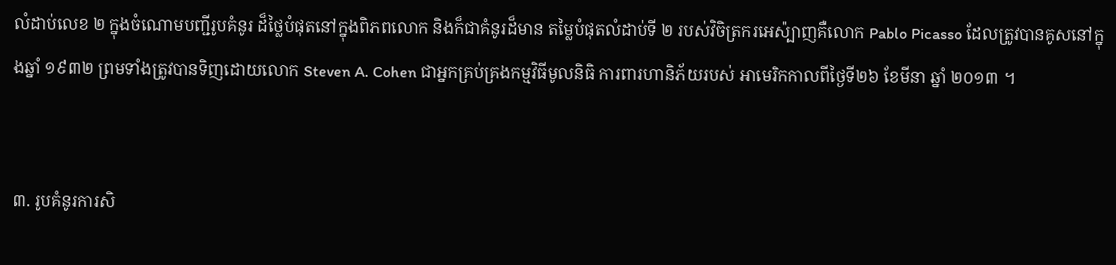លំដាប់លេខ ២ ក្នុងចំណោមបញ្ជីរូបគំនូរ ដ៏ថ្លៃបំផុតនៅក្នុងពិភពលោក និងក៏ជាគំនូរដ៏មាន តម្លៃបំផុតលំដាប់ទី ២ របស់វិចិត្រករអេស៉្បាញគឺលោក Pablo Picasso ដែលត្រូវបានគូសនៅក្នុងឆ្នាំ ១៩៣២ ព្រមទាំងត្រូវបានទិញដោយលោក Steven A. Cohen ជាអ្នកគ្រប់គ្រងកម្មវិធីមូលនិធិ ការពារហានិភ័យរបស់ អាមេរិកកាលពីថ្ងៃទី២៦ ខែមីនា ឆ្នាំ ២០១៣ ។


៣. រូបគំនូរការសិ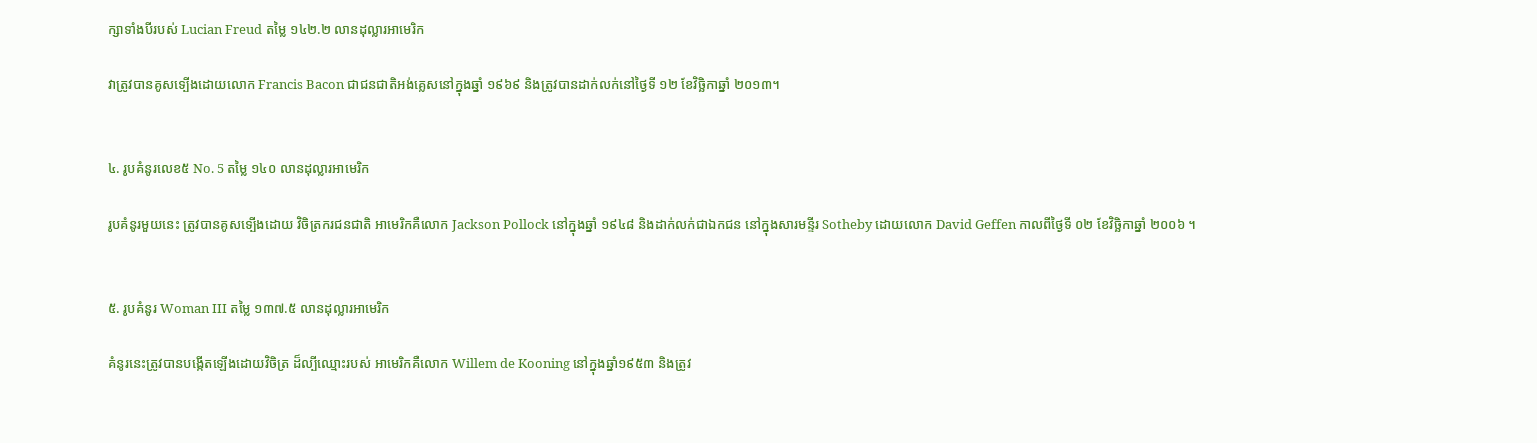ក្សាទាំងបីរបស់ Lucian Freud តម្លៃ ១៤២.២ លានដុល្លារអាមេរិក

វាត្រូវបានគូសទ្បើងដោយលោក Francis Bacon ជាជនជាតិអង់គ្លេសនៅក្នុងឆ្នាំ ១៩៦៩ និងត្រូវបានដាក់លក់នៅថ្ងៃទី ១២ ខែវិច្ឆិកាឆ្នាំ ២០១៣។


៤. រូបគំនូរលេខ៥ No. 5 តម្លៃ ១៤០ លានដុល្លារអាមេរិក

រូបគំនូរមួយនេះ ត្រូវបានគូសទ្បើងដោយ វិចិត្រករជនជាតិ អាមេរិកគឺលោក Jackson Pollock នៅក្នុងឆ្នាំ ១៩៤៨ និងដាក់លក់ជាឯកជន នៅក្នុងសារមន្ទីរ Sotheby ដោយលោក David Geffen កាលពីថ្ងៃទី ០២ ខែវិច្ឆិកាឆ្នាំ ២០០៦ ។


៥. រូបគំនូរ Woman III តម្លៃ ១៣៧.៥ លានដុល្លារអាមេរិក

គំនូរនេះត្រូវបានបង្កើតឡើងដោយវិចិត្រ ដ៏ល្បីឈ្មោះរបស់ អាមេរិកគឺលោក Willem de Kooning នៅក្នុងឆ្នាំ១៩៥៣ និងត្រូវ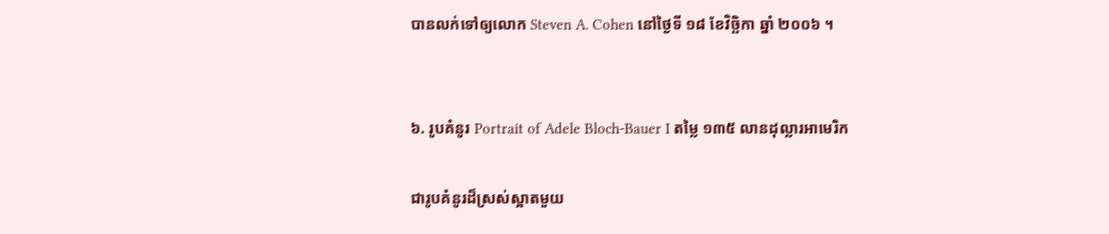បានលក់ទៅឲ្យលោក Steven A. Cohen នៅថ្ងៃទី ១៨ ខែវិច្ឆិកា ឆ្នាំ ២០០៦ ។


៦. រូបគំនូរ Portrait of Adele Bloch-Bauer I តម្លៃ ១៣៥ លានដុល្លារអាមេរិក

ជារូបគំនូរដ៏ស្រស់ស្អាតមួយ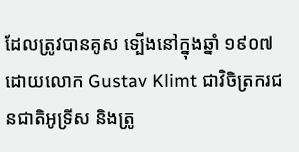ដែលត្រូវបានគូស ទ្បើងនៅក្នុងឆ្នាំ ១៩០៧ ដោយលោក Gustav Klimt ជាវិចិត្រករជនជាតិអូទ្រីស និងត្រូ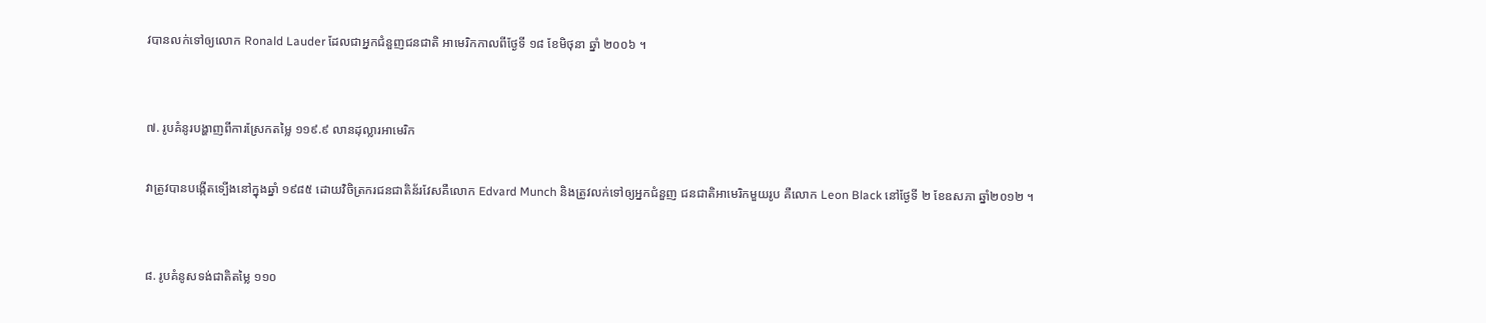វបានលក់ទៅឲ្យលោក Ronald Lauder ដែលជាអ្នកជំនួញជនជាតិ អាមេរិកកាលពីថ្ងែទី ១៨ ខែមិថុនា ឆ្នាំ ២០០៦ ។


៧. រូបគំនូរបង្ហាញពីការស្រែកតម្លៃ ១១៩.៩ លានដុល្លារអាមេរិក

វាត្រូវបានបង្កើតទ្បើងនៅក្នុងឆ្នាំ ១៩៨៥ ដោយវិចិត្រករជនជាតិន័រវែសគឺលោក Edvard Munch និងត្រូវលក់ទៅឲ្យអ្នកជំនួញ ជនជាតិអាមេរិកមួយរូប គឺលោក Leon Black នៅថ្ងែទី ២ ខែឧសភា ឆ្នាំ២០១២ ។


៨. រូបគំនូសទង់ជាតិតម្លៃ ១១០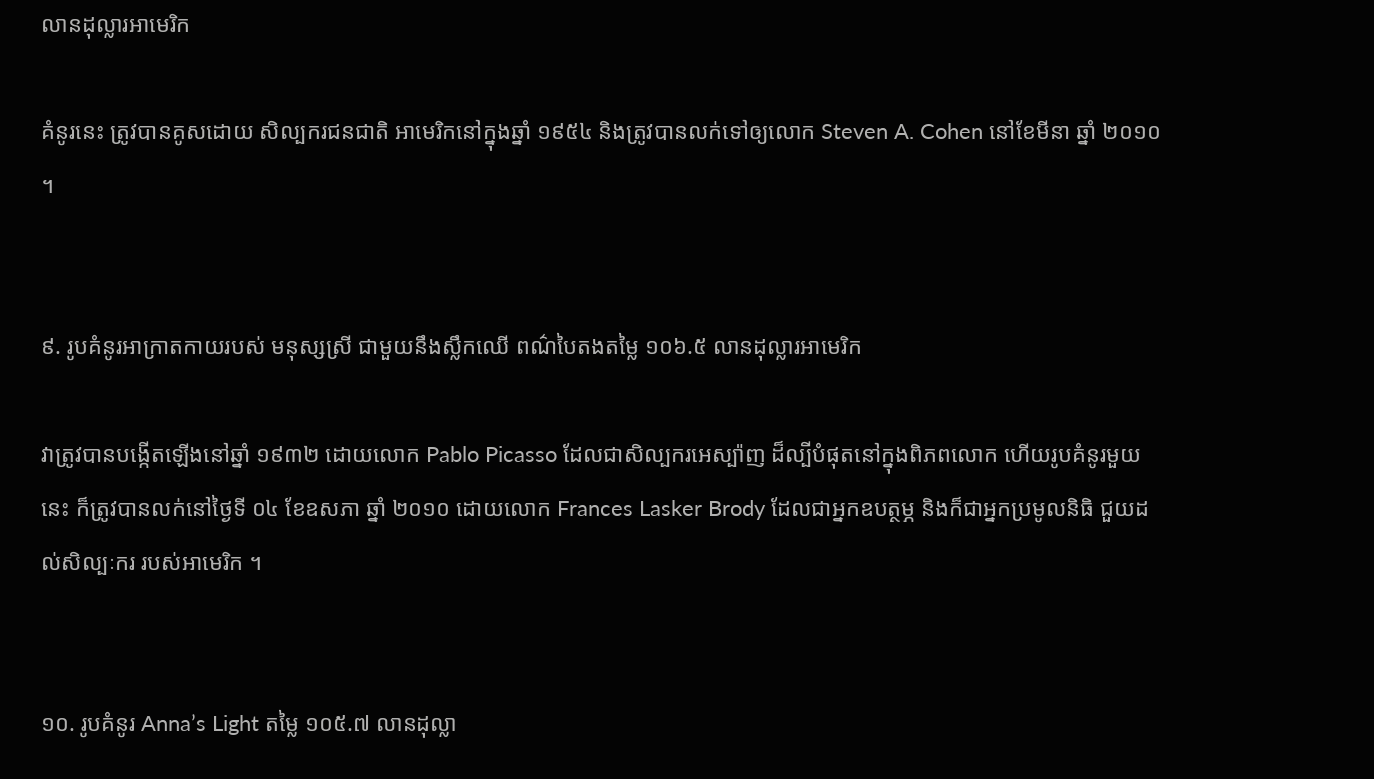លានដុល្លារអាមេរិក

គំនូរនេះ ត្រូវបានគូសដោយ សិល្បករជនជាតិ អាមេរិកនៅក្នុងឆ្នាំ ១៩៥៤ និងត្រូវបានលក់ទៅឲ្យលោក Steven A. Cohen នៅខែមីនា ឆ្នាំ ២០១០ ។


៩. រូបគំនូរអាក្រាតកាយរបស់ មនុស្សស្រី ជាមួយនឹងស្លឹកឈើ ពណ៌បៃតងតម្លៃ ១០៦.៥ លានដុល្លារអាមេរិក

វាត្រូវបានបង្កើតឡើងនៅឆ្នាំ ១៩៣២ ដោយលោក Pablo Picasso ដែលជាសិល្បករអេស្ប៉ាញ ដ៏ល្បីបំផុតនៅក្នុងពិភពលោក ហើយរូបគំនូរមួយនេះ ក៏ត្រូវបានលក់នៅថ្ងៃទី ០៤ ខែឧសភា ឆ្នាំ ២០១០ ដោយលោក Frances Lasker Brody ដែលជាអ្នកឧបត្ថម្ភ និងក៏ជាអ្នកប្រមូលនិធិ ជួយដល់សិល្បៈករ របស់អាមេរិក ។


១០. រូបគំនូរ Anna’s Light តម្លៃ ១០៥.៧ លានដុល្លា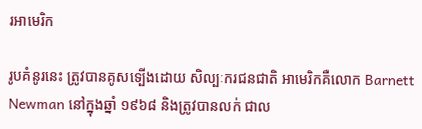រអាមេរិក

រូបគំនូរនេះ ត្រូវបានគូសទ្បើងដោយ សិល្បៈករជនជាតិ អាមេរិកគឺលោក Barnett Newman នៅក្នុងឆ្នាំ ១៩៦៨ និងត្រូវបានលក់ ជាល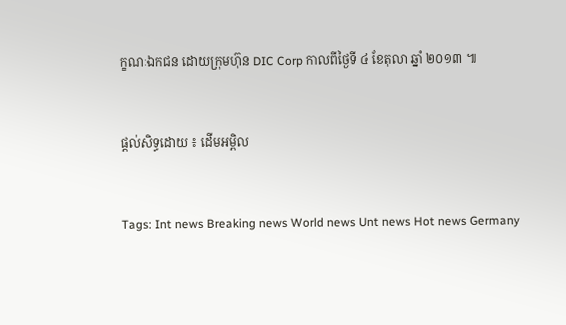ក្ខណៈឯកជន ដោយក្រុមហ៊ុន DIC Corp កាលពីថ្ងៃទី ៤ ខែតុលា ឆ្នាំ ២០១៣ ៕


ផ្តល់សិទ្ធដោយ ៖ ដើមអម្ពិល


Tags: Int news Breaking news World news Unt news Hot news Germany